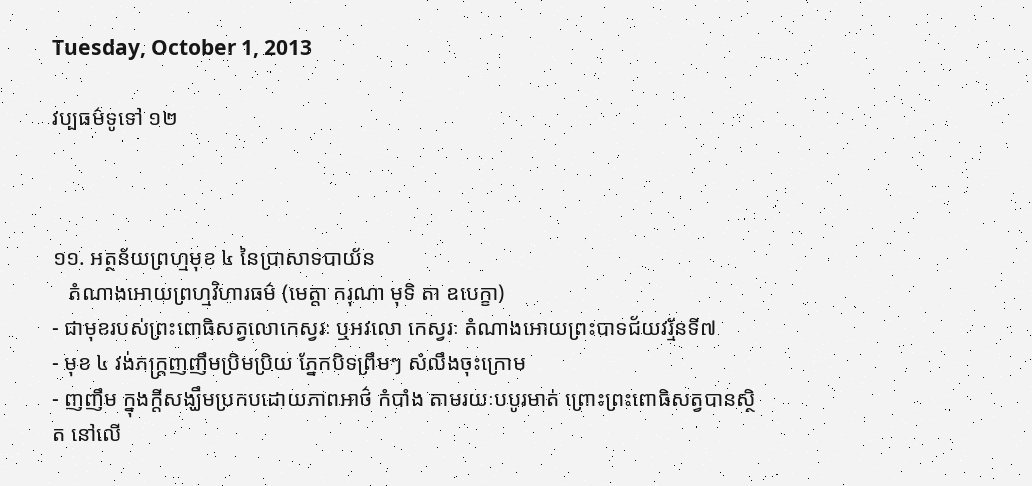Tuesday, October 1, 2013

វប្បធម៌ទូទៅ ១២



១១. អត្ថន័យព្រហ្មមុខ ៤ នៃប្រាសាទបាយ័ន
   តំណាងអោយព្រហ្មវិហារធម៌ (មេត្តា ករុណា មុទិ តា ឧបេក្ខា)
- ជាមុខរបស់ព្រះពោធិសត្វលោកេស្វរៈ ឬអវលោ កេស្វរៈ តំណាងអោយព្រះបាទជ័យវរ្ម័នទី៧
- មុខ ៤ វង់ភក្រ្តញញឹមប្រិមប្រិយ ភ្នែកបិទព្រឹមៗ សំលឹងចុះក្រោម
- ញញឹម ក្នុងក្តីសង្ឃឹមប្រកបដោយភាពអាថ៌ កំបាំង តាមរយៈបបូរមាត់ ព្រោះព្រះពោធិសត្វបានស្ថិត នៅលើ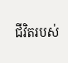ជីវិតរបស់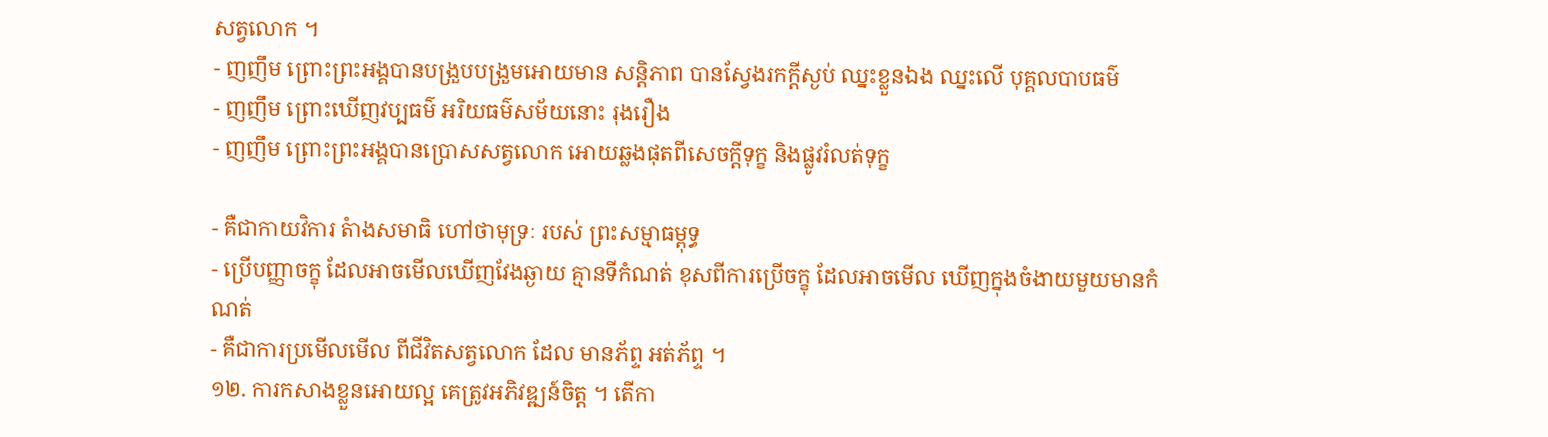សត្វលោក ។
- ញញឹម ព្រោះព្រះអង្គបានបង្រួបបង្រួមអោយមាន សន្តិភាព បានស្វែងរកក្តីស្ងប់ ឈ្នះខ្លួនឯង ឈ្នះលើ បុគ្គលបាបធម៌
- ញញឹម ព្រោះឃើញវប្បធម៌ អរិយធម៌សម័យនោះ រុងរឿង
- ញញឹម ព្រោះព្រះអង្គបានប្រោសសត្វលោក អោយឆ្លងផុតពីសេចក្តីទុក្ខ និងផ្លូវរំលត់ទុក្ខ

- គឺជាកាយវិការ តំាងសមាធិ ហៅថាមុទ្រៈ របស់ ព្រះសម្មាធម្ពុទ្ធ
- ប្រើបញ្ញាចក្ខុ ដែលអាចមើលឃើញវែងឆ្ងាយ គ្មានទីកំណត់ ខុសពីការប្រើចក្ខុ ដែលអាចមើល ឃើញក្នុងចំងាយមួយមានកំណត់
- គឺជាការប្រមើលមើល ពីជីវិតសត្វលោក ដែល មានភ័ព្ទ អត់ភ័ព្ទ ។
១២. ការកសាងខ្លួនអោយល្អ គេត្រូវអភិវឌ្ឍន៍ចិត្ត ។ តើកា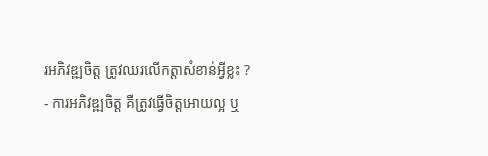រអភិវឌ្ឍចិត្ត ត្រូវឈរលើកត្តាសំខាន់អ្វីខ្លះ ?
- ការអភិវឌ្ឍចិត្ត គឺត្រូវធ្វើចិត្តអោយល្អ ឬ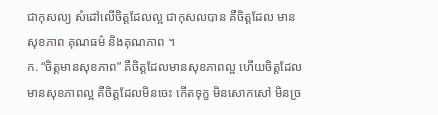ជាកុសល្យ សំដៅលើចិត្តដែលល្អ ជាកុសលបាន គឺចិត្តដែល មានសុខភាព គុណធម៌ និងគុណភាព ។
ក. “ចិត្តមានសុខភាព” គឺចិត្តដែលមានសុខភាពល្អ ហើយចិត្តដែលមានសុខភាពល្អ គឺចិត្តដែលមិនចេះ កើតទុក្ខ មិនសោកសៅ មិនច្រ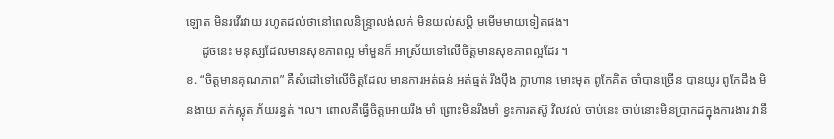ឡោត មិនរវើរវាយ រហូតដល់ថានៅពេលនិន្ទ្រាលង់លក់ មិនយល់សប្តិ មមើមមាយទៀតផង។
     ដូចនេះ មនុស្សដែលមានសុខភាពល្អ មាំមួនក៏ អាស្រ័យទៅលើចិត្តមានសុខភាពល្អដែរ ។
ខ. “ចិត្តមានគុណភាព” គឺសំដៅទៅលើចិត្តដែល មានការអត់ធន់ អត់ធ្មត់ រឹងប៉ឹង ក្លាហាន មោះមុត ពូកែគិត ចាំបានច្រើន បានយូរ ពូកែដឹង មិនងាយ តក់ស្លុត ភ័យរន្ធត់ ។ល។ ពោលគឺធ្វើចិត្តអោយរឹង មាំ ព្រោះមិនរឹងមាំ ខ្វះការតស៊ូ វិលវល់ ចាប់នេះ ចាប់នោះមិនប្រាកដក្នុងការងារ វានឹ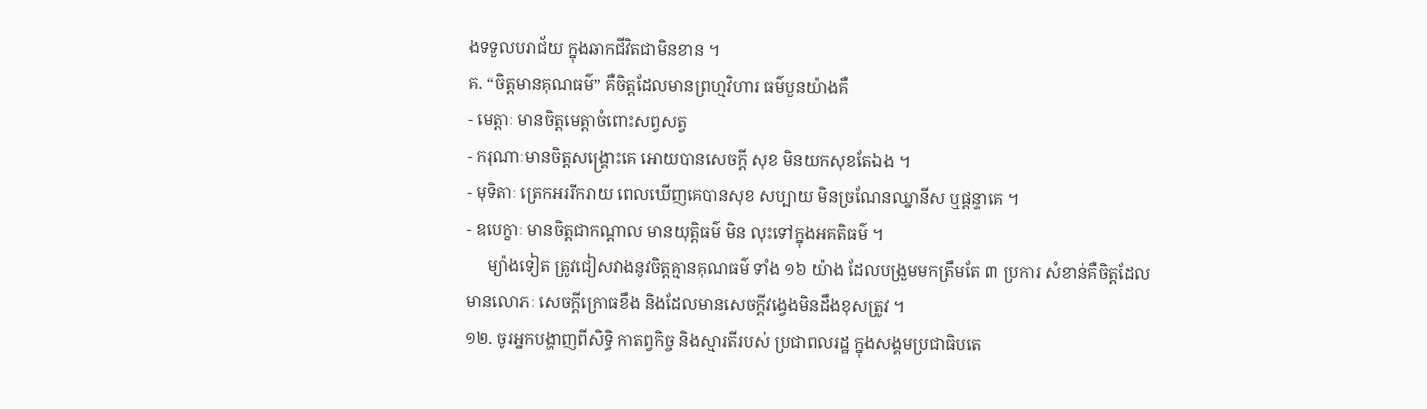ងទទួលបរាជ័យ ក្នុងឆាកជីវិតជាមិនខាន ។
គ. “ចិត្តមានគុណធម៌” គឺចិត្តដែលមានព្រហ្មវិហារ ធម៌បួនយ៉ាងគឺ
- មេត្តាៈ មានចិត្តមេត្តាចំពោះសព្វសត្វ
- ករុណាៈមានចិត្តសង្គ្រោះគេ អោយបានសេចក្តី សុខ មិនយកសុខតែឯង ។
- មុទិតាៈ ត្រេកអររីករាយ ពេលឃើញគេបានសុខ សប្បាយ មិនច្រណែនឈ្នានីស ឬផ្តន្ទាគេ ។
- ឧបេក្ខាៈ មានចិត្តជាកណ្តាល មានយុត្តិធម៌ មិន លុះទៅក្នុងអគតិធម៌ ។
     ម្យ៉ាងទៀត ត្រូវជៀសវាងនូវចិត្តគ្មានគុណធម៌ ទាំង ១៦ យ៉ាង ដែលបង្រួមមកត្រឹមតែ ៣ ប្រការ សំខាន់គឺចិត្តដែលមានលោភៈ សេចក្តីក្រោធខឹង និងដែលមានសេចក្តីវង្វេងមិនដឹងខុសត្រូវ ។
១២. ចូរអ្នកបង្ហាញពីសិទ្ធិ កាតព្វកិច្ច និងស្មារតីរបស់ ប្រជាពលរដ្ឋ ក្នុងសង្គមប្រជាធិបតេ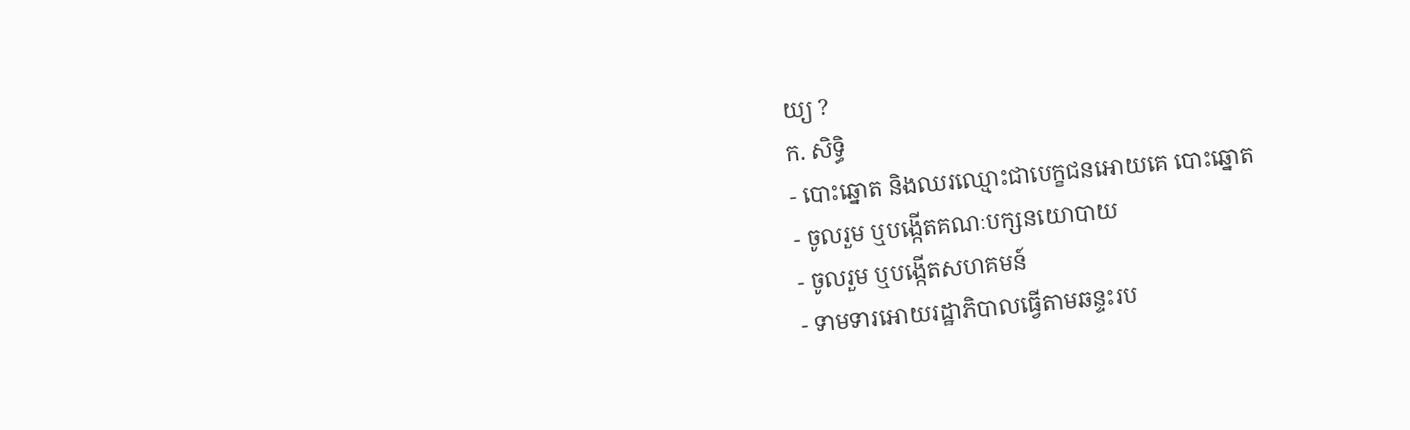យ្យ ?
ក. សិទ្ធិ
- បោះឆ្នោត និងឈរឈ្មោះជាបេក្ខជនអោយគេ បោះឆ្នោត
- ចូលរួម ឬបង្កើតគណៈបក្សនយោបាយ
- ចូលរួម ឬបង្កើតសហគមន៍
- ទាមទារអោយរដ្ឋាភិបាលធ្វើតាមឆន្ទះរប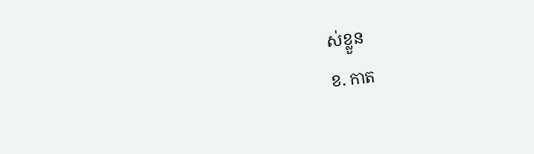ស់ខ្លួន
ខ. កាត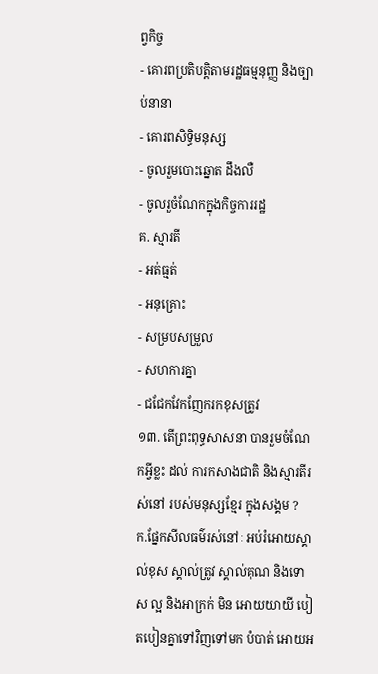ព្វកិច្ច
- គោរពប្រតិបត្តិតាមរដ្ឋធម្មនុញ្ញ និងច្បាប់នានា
- គោរពសិទ្ធិមនុស្ស
- ចូលរួមបោះឆ្នោត ដឹងលឺ
- ចូលរួចំណែកក្នុងកិច្ចការរដ្ឋ
គ. ស្មារតី
- អត់ធ្មត់
- អនុគ្រោះ
- សម្របសម្រួល
- សហការគ្នា
- ជជែកវែកញែករកខុសត្រូវ
១៣. តើព្រះពុទ្ធសាសនា បានរួមចំណែកអ្វីខ្លះ ដល់ ការកសាងជាតិ និងស្មារតីរស់នៅ របស់មនុស្សខ្មែរ ក្នុងសង្គម ?
ក.ផ្នែកសីលធម៌រស់នៅៈ អប់រំអោយស្គាល់ខុស ស្គាល់ត្រូវ ស្គាល់គុណ និងទោស ល្អ និងអាក្រក់ មិន អោយយាយី បៀតបៀនគ្នាទៅវិញទៅមក បំបាត់ អោយអ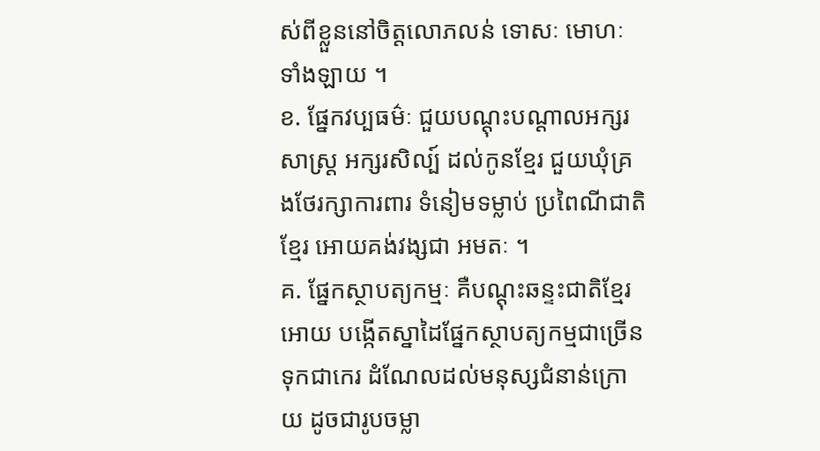ស់ពីខ្លួននៅចិត្តលោភលន់ ទោសៈ មោហៈ ទាំងឡាយ ។
ខ. ផ្នែកវប្បធម៌ៈ ជួយបណ្តុះបណ្តាលអក្សរសាស្រ្ត អក្សរសិល្ប៍ ដល់កូនខ្មែរ ជួយឃុំគ្រងថែរក្សាការពារ ទំនៀមទម្លាប់ ប្រពៃណីជាតិខ្មែរ អោយគង់វង្សជា អមតៈ ។
គ. ផ្នែកស្ថាបត្យកម្មៈ គឺបណ្តុះឆន្ទះជាតិខ្មែរ អោយ បង្កើតស្នាដៃផ្នែកស្ថាបត្យកម្មជាច្រើន ទុកជាកេរ ដំណែលដល់មនុស្សជំនាន់ក្រោយ ដូចជារូបចម្លា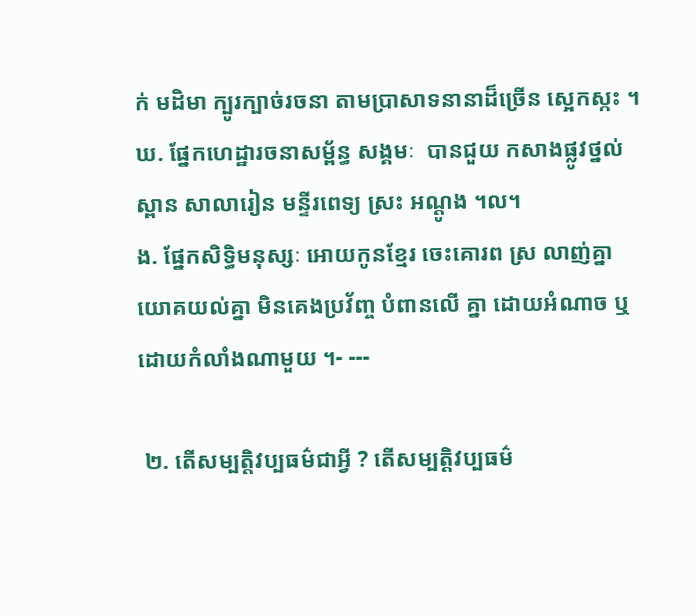ក់ មដិមា ក្បូរក្បាច់រចនា តាមប្រាសាទនានាដ៏ច្រើន ស្អេកស្កះ ។
ឃ. ផ្នែកហេដ្ឋារចនាសម្ព័ន្ធ សង្គមៈ  បានជួយ កសាងផ្លូវថ្នល់ ស្ពាន សាលារៀន មន្ទីរពេទ្យ ស្រះ អណ្តូង ។ល។
ង. ផ្នែកសិទ្ធិមនុស្សៈ អោយកូនខ្មែរ ចេះគោរព ស្រ លាញ់គ្នា យោគយល់គ្នា មិនគេងប្រវ័ញ្ច បំពានលើ គ្នា ដោយអំណាច ឬដោយកំលាំងណាមួយ ។- ---

 ២. តើសម្បតិ្តវប្បធម៌ជាអី្វ ? តើសម្បតិ្តវប្បធម៌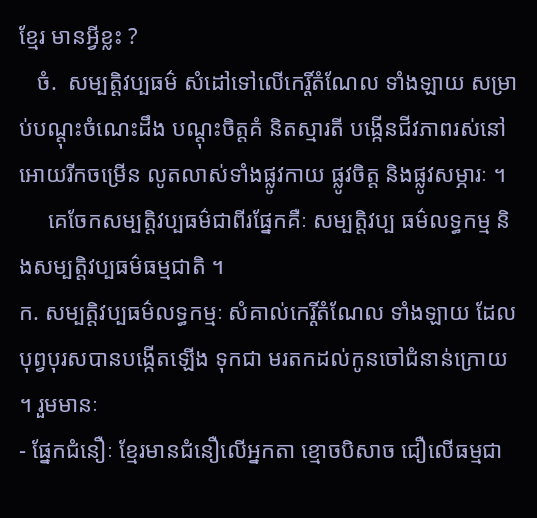ខ្មែរ មានអ្វីខ្លះ ?
   ចំ.  សម្បតិ្តវប្បធម៌ សំដៅទៅលើកេរ្តិ៍តំណែល ទាំងឡាយ សម្រាប់បណ្តុះចំណេះដឹង បណ្តុះចិត្តគំ និតស្មារតី បង្កើនជីវភាពរស់នៅអោយរីកចម្រើន លូតលាស់ទាំងផ្លូវកាយ ផ្លូវចិត្ត និងផ្លូវសម្ភារៈ ។
     គេចែកសម្បតិ្តវប្បធម៌ជាពីរផ្នែកគឺៈ សម្បតិ្តវប្ប ធម៌លទ្ធកម្ម និងសម្បតិ្តវប្បធម៌ធម្មជាតិ ។
ក. សម្បតិ្តវប្បធម៌លទ្ធកម្មៈ សំគាល់កេរ្តិ៍តំណែល ទាំងឡាយ ដែលបុព្វបុរសបានបង្កើតឡើង ទុកជា មរតកដល់កូនចៅជំនាន់ក្រោយ ។ រួមមានៈ
- ផ្នែកជំនឿៈ ខ្មែរមានជំនឿលើអ្នកតា ខ្មោចបិសាច ជឿលើធម្មជា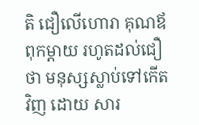តិ ជឿលើហោរា គុណឪពុកម្តាយ រហូតដល់ជឿថា មនុស្សស្លាប់ទៅកើតវិញ ដោយ សារ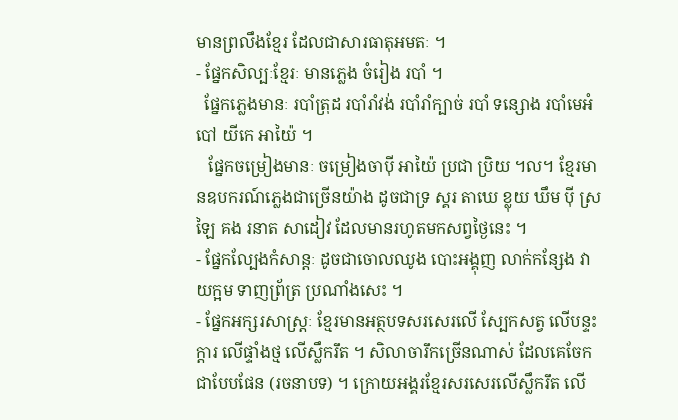មានព្រលឹងខ្មែរ ដែលជាសារធាតុអមតៈ ។
- ផ្នែកសិល្បៈខ្មែរៈ មានភ្លេង ចំរៀង របាំ ។
  ផ្នែកភ្លេងមានៈ របាំត្រុដ របាំរាំវង់ របាំរាំក្បាច់ របាំ ទន្សោង របាំមេអំបៅ យីកេ អាយ៉ៃ ។
   ផ្នែកចម្រៀងមានៈ ចម្រៀងចាប៉ី អាយ៉ៃ ប្រជា ប្រិយ ។ល។ ខ្មែរមានឧបករណ៍ភ្លេងជាច្រើនយ៉ាង ដូចជាទ្រ ស្គរ តាឃេ ខ្លុយ ឃឹម ប៉ី ស្រឡៃ គង រនាត សាដៀវ ដែលមានរហូតមកសព្វថ្ងៃនេះ ។
- ផ្នែកល្បែងកំសាន្តៈ ដូចជាចោលឈូង បោះអង្គុញ លាក់កន្សែង វាយក្អម ទាញព្រ័ត្រ ប្រណាំងសេះ ។
- ផ្នែកអក្សរសាស្រ្តៈ ខ្មែរមានអត្ថបទសរសេរលើ ស្បែកសត្វ លើបន្ទះក្តារ លើផ្ទាំងថ្ម លើស្លឹករឹត ។ សិលាចារឹកច្រើនណាស់ ដែលគេចែកជាបែបផែន (រចនាបទ) ។ ក្រោយអង្គរខ្មែរសរសេរលើស្លឹករឹត លើ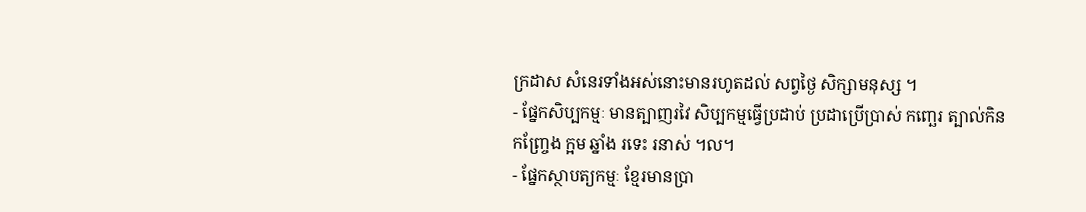ក្រដាស សំនេរទាំងអស់នោះមានរហូតដល់ សព្វថ្ងៃ សិក្សាមនុស្ស ។
- ផ្នែកសិប្បកម្មៈ មានត្បាញរវៃ សិប្បកម្មធ្វើប្រដាប់ ប្រដាប្រើប្រាស់ កញ្ឆេរ ត្បាល់កិន កញ្ច្រែង ក្អម ឆ្នាំង រទេះ រនាស់ ។ល។
- ផ្នែកស្ថាបត្យកម្មៈ ខ្មែរមានប្រា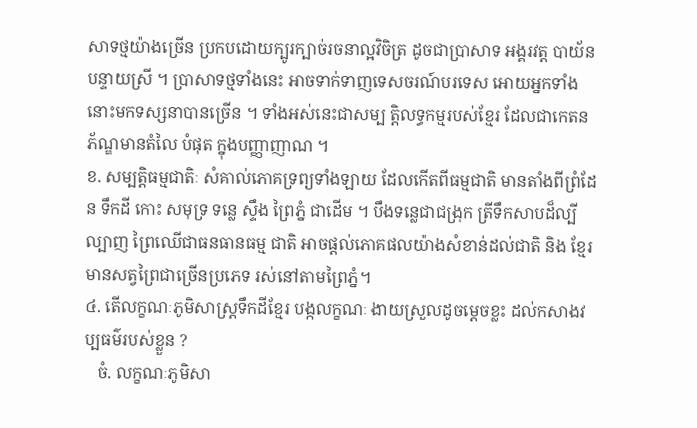សាទថ្មយ៉ាងច្រើន ប្រកបដោយក្បូរក្បាច់រចនាល្អវិចិត្រ ដូចជាប្រាសាទ អង្គរវត្ត បាយ័ន បន្ទាយស្រី ។ ប្រាសាទថ្មទាំងនេះ អាចទាក់ទាញទេសចរណ៍បរទេស អោយអ្នកទាំង នោះមកទស្សនាបានច្រើន ។ ទាំងអស់នេះជាសម្ប តិ្តលទ្ធកម្មរបស់ខ្មែរ ដែលជាកេតនភ័ណ្ឌមានតំលៃ បំផុត ក្នុងបញ្ញាញាណ ។
ខ. សម្បតិ្តធម្មជាតិៈ សំគាល់ភោគទ្រព្យទាំងឡាយ ដែលកើតពីធម្មជាតិ មានតាំងពីព្រំដែន ទឹកដី កោះ សមុទ្រ ទន្លេ ស្ទឹង ព្រៃភ្នំ ជាដើម ។ បឹងទន្លេជាជង្រុក ត្រីទឹកសាបដ៏ល្បីល្បាញ ព្រៃឈើជាធនធានធម្ម ជាតិ អាចផ្តល់ភោគផលយ៉ាងសំខាន់ដល់ជាតិ និង ខ្មែរមានសត្វព្រៃជាច្រើនប្រភេទ រស់នៅតាមព្រៃភ្នំ។
៤. តើលក្ខណៈភូមិសាស្រ្តទឹកដីខ្មែរ បង្កលក្ខណៈ ងាយស្រួលដូចម្តេចខ្លះ ដល់កសាងវប្បធម៌របស់ខ្លួន ?
   ចំ. លក្ខណៈភូមិសា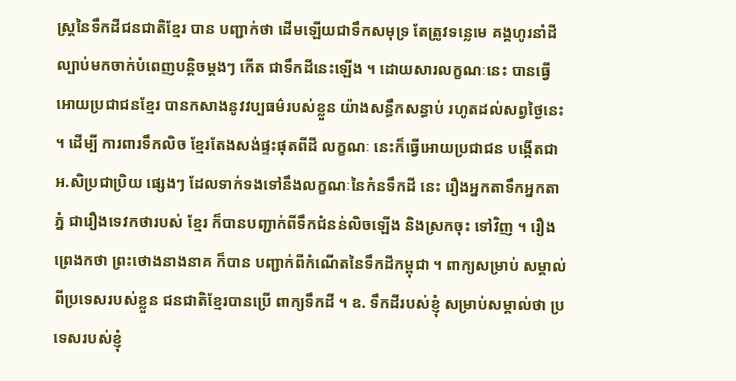ស្រ្តនៃទឹកដីជនជាតិខ្មែរ បាន បញ្ជាក់ថា ដើមឡើយជាទឹកសមុទ្រ តែត្រូវទន្លេមេ គង្គហូរនាំដីល្បាប់មកចាក់បំពេញបន្តិចម្តងៗ កើត ជាទឹកដីនេះឡើង ។ ដោយសារលក្ខណៈនេះ បានធ្វើ អោយប្រជាជនខ្មែរ បានកសាងនូវវប្បធម៌របស់ខ្លួន យ៉ាងសន្ធឹកសន្ធាប់ រហូតដល់សព្វថ្ងៃនេះ ។ ដើម្បី ការពារទឹកលិច ខ្មែរតែងសង់ផ្ទះផុតពីដី លក្ខណៈ នេះក៏ធ្វើអោយប្រជាជន បង្កើតជាអ.សិប្រជាប្រិយ ផ្សេងៗ ដែលទាក់ទងទៅនឹងលក្ខណៈនៃកំនទឹកដី នេះ រឿងអ្នកតាទឹកអ្នកតាភ្នំ ជារឿងទេវកថារបស់ ខ្មែរ ក៏បានបញ្ជាក់ពីទឹកជំនន់លិចឡើង និងស្រកចុះ ទៅវិញ ។ រឿងព្រេងកថា ព្រះថោងនាងនាគ ក៏បាន បញ្ជាក់ពីកំណើតនៃទឹកដីកម្ពុជា ។ ពាក្យសម្រាប់ សម្គាល់ពីប្រទេសរបស់ខ្លួន ជនជាតិខ្មែរបានប្រើ ពាក្យទឹកដី ។ ឧ. ទឹកដីរបស់ខ្ញុំ សម្រាប់សម្គាល់ថា ប្រទេសរបស់ខ្ញុំ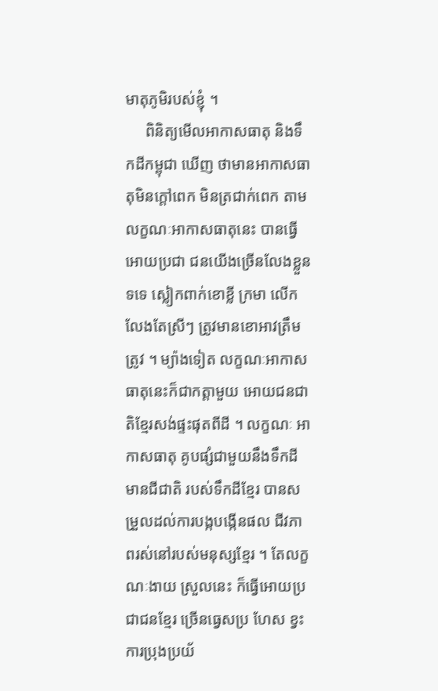មាតុភូមិរបស់ខ្ញុំ ។
     ពិនិត្យមើលអាកាសធាតុ និងទឹកដីកម្ពុជា ឃើញ ថាមានអាកាសធាតុមិនក្តៅពេក មិនត្រជាក់ពេក តាមលក្ខណៈអាកាសធាតុនេះ បានធ្វើអោយប្រជា ជនយើងច្រើនលែងខ្លួនទទេ ស្លៀកពាក់ខោខ្លី ក្រមា លើកលែងតែស្រីៗ ត្រូវមានខោអាវត្រឹមត្រូវ ។ ម្យ៉ាងទៀត លក្ខណៈអាកាសធាតុនេះក៏ជាកត្តាមួយ អោយជនជាតិខ្មែរសង់ផ្ទះផុតពីដី ។ លក្ខណៈ អាកាសធាតុ គូបផ្សំជាមួយនឹងទឹកដីមានជីជាតិ របស់ទឹកដីខ្មែរ បានសម្រួលដល់ការបង្កបង្កើនផល ជីវភាពរស់នៅរបស់មនុស្សខ្មែរ ។ តែលក្ខណៈងាយ ស្រួលនេះ ក៏ធ្វើអោយប្រជាជនខ្មែរ ច្រើនធ្វេសប្រ ហែស ខ្វះការប្រុងប្រយ័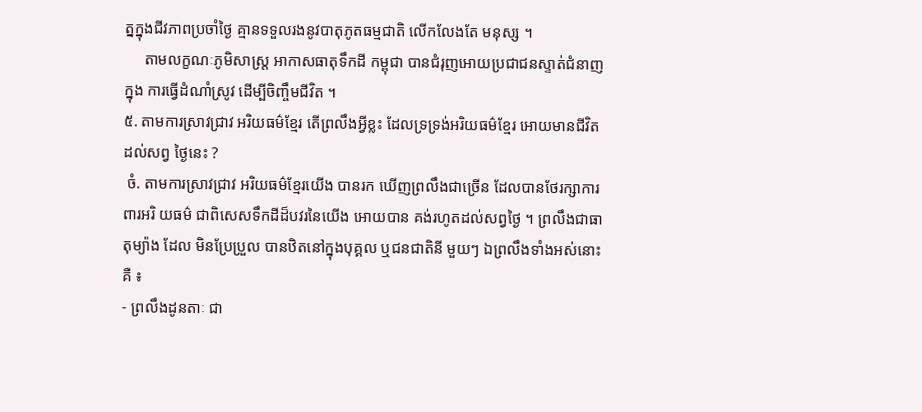ត្នក្នុងជីវភាពប្រចាំថ្ងៃ គ្មានទទួលរងនូវបាតុភូតធម្មជាតិ លើកលែងតែ មនុស្ស ។
     តាមលក្ខណៈភូមិសាស្រ្ត អាកាសធាតុទឹកដី កម្ពុជា បានជំរុញអោយប្រជាជនស្ទាត់ជំនាញ ក្នុង ការធ្វើដំណាំស្រូវ ដើម្បីចិញ្ចឹមជីវិត ។
៥. តាមការស្រាវជ្រាវ អរិយធម៌ខ្មែរ តើព្រលឹងអ្វីខ្លះ ដែលទ្រទ្រង់អរិយធម៌ខ្មែរ អោយមានជីវិតដល់សព្វ ថ្ងៃនេះ ?
 ចំ. តាមការស្រាវជ្រាវ អរិយធម៌ខ្មែរយើង បានរក ឃើញព្រលឹងជាច្រើន ដែលបានថែរក្សាការពារអរិ យធម៌ ជាពិសេសទឹកដីដ៏បវរនៃយើង អោយបាន គង់រហូតដល់សព្វថ្ងៃ ។ ព្រលឹងជាធាតុម្យ៉ាង ដែល មិនប្រែប្រួល បានឋិតនៅក្នុងបុគ្គល ឬជនជាតិនី មួយៗ ឯព្រលឹងទាំងអស់នោះគឺ ៖
- ព្រលឹងដូនតាៈ ជា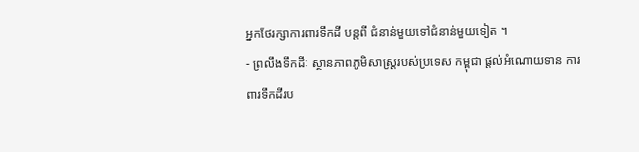អ្នកថែរក្សាការពារទឹកដី បន្តពី ជំនាន់មួយទៅជំនាន់មួយទៀត ។
- ព្រលឹងទឹកដីៈ ស្ថានភាពភូមិសាស្រ្តរបស់ប្រទេស កម្ពុជា ផ្តល់អំណោយទាន ការពារទឹកដីរប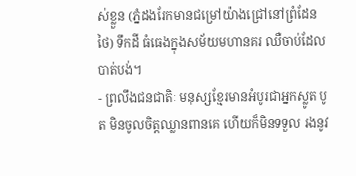ស់ខ្លួន (ភ្នំដងរែកមានជម្រៅយ៉ាងជ្រៅនៅព្រំដែនថៃ) ទឹកដី ធំធេងក្នុងសម័យមហានគរ ឈឺចាប់ដែលបាត់បង់។
- ព្រលឹងជនជាតិៈ មនុស្សខ្មែរមានអំបូរជាអ្នកស្លូត បូត មិនចូលចិត្តឈ្លានពានគេ ហើយក៏មិនទទួល រងនូវ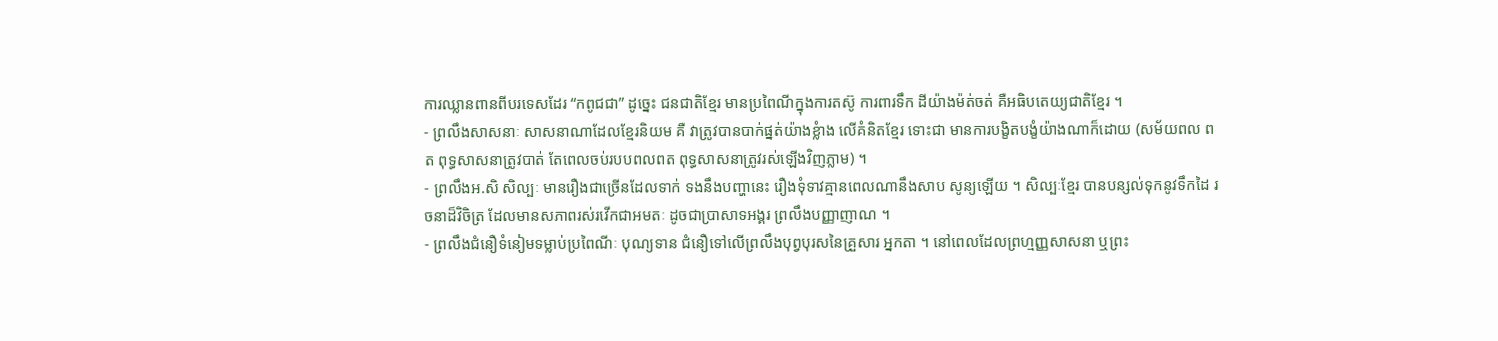ការឈ្លានពានពីបរទេសដែរ “កពូជជា” ដូច្នេះ ជនជាតិខ្មែរ មានប្រពៃណីក្នុងការតស៊ូ ការពារទឹក ដីយ៉ាងម៉ត់ចត់ គឺអធិបតេយ្យជាតិខ្មែរ ។
- ព្រលឹងសាសនាៈ សាសនាណាដែលខ្មែរនិយម គឺ វាត្រូវបានបាក់ផ្នត់យ៉ាងខ្លំាង លើគំនិតខ្មែរ ទោះជា មានការបង្ខិតបង្ខំយ៉ាងណាក៏ដោយ (សម័យពល ពត ពុទ្ធសាសនាត្រូវបាត់ តែពេលចប់របបពលពត ពុទ្ធសាសនាត្រូវរស់ឡើងវិញភ្លាម) ។
- ព្រលឹងអ.សិ សិល្បៈ មានរឿងជាច្រើនដែលទាក់ ទងនឹងបញ្ហានេះ រឿងទុំទាវគ្មានពេលណានឹងសាប សូន្យឡើយ ។ សិល្បៈខ្មែរ បានបន្សល់ទុកនូវទឹកដៃ រចនាដ៏វិចិត្រ ដែលមានសភាពរស់រវើកជាអមតៈ ដូចជាប្រាសាទអង្គរ ព្រលឹងបញ្ញាញាណ ។
- ព្រលឹងជំនឿទំនៀមទម្លាប់ប្រពៃណីៈ បុណ្យទាន ជំនឿទៅលើព្រលឹងបុព្វបុរសនៃគ្រួសារ អ្នកតា ។ នៅពេលដែលព្រហ្មញ្ញសាសនា ឬព្រះ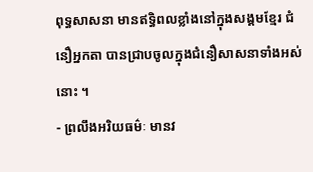ពុទ្ធសាសនា មានឥទ្ធិពលខ្លាំងនៅក្នុងសង្គមខ្មែរ ជំនឿអ្នកតា បានជ្រាបចូលក្នុងជំនឿសាសនាទាំងអស់នោះ ។
- ព្រលឹងអរិយធម៌ៈ មានវ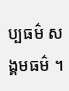ប្បធម៌ សង្គមធម៌ ។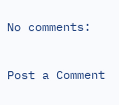No comments:

Post a Comment